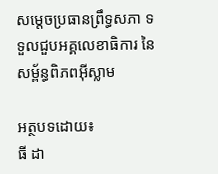សម្តេចប្រធានព្រឹទ្ធសភា ទទួលជួបអគ្គលេខាធិការ នៃសម្ព័ន្ធពិភពអ៊ីស្លាម

អត្ថបទដោយ៖
ធី ដា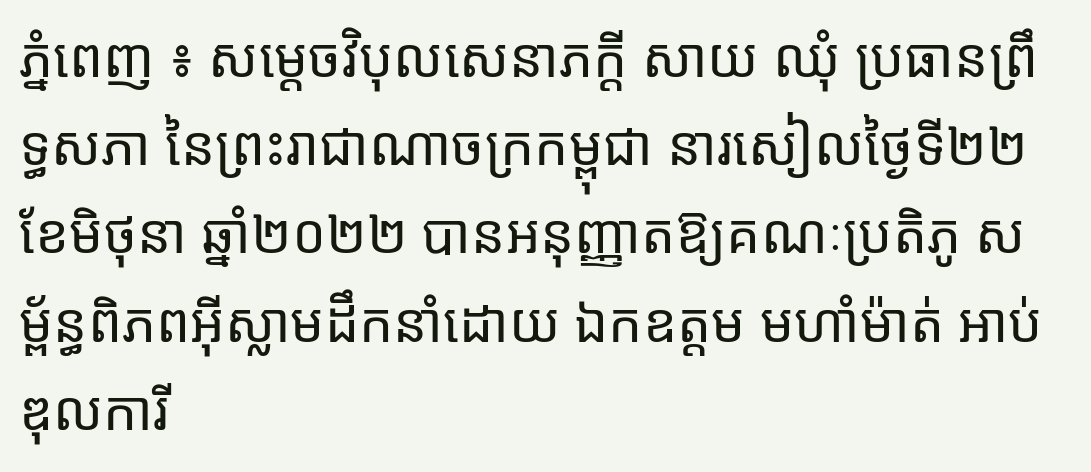ភ្នំពេញ ៖ សម្តេចវិបុលសេនាភក្តី សាយ ឈុំ ប្រធានព្រឹទ្ធសភា នៃព្រះរាជាណាចក្រកម្ពុជា នារសៀលថ្ងៃទី២២ ខែមិថុនា ឆ្នាំ២០២២ បានអនុញ្ញាតឱ្យគណៈប្រតិភូ សម្ព័ន្ធពិភពអ៊ីស្លាមដឹកនាំដោយ ឯកឧត្តម មហាំម៉ាត់ អាប់ឌុលការី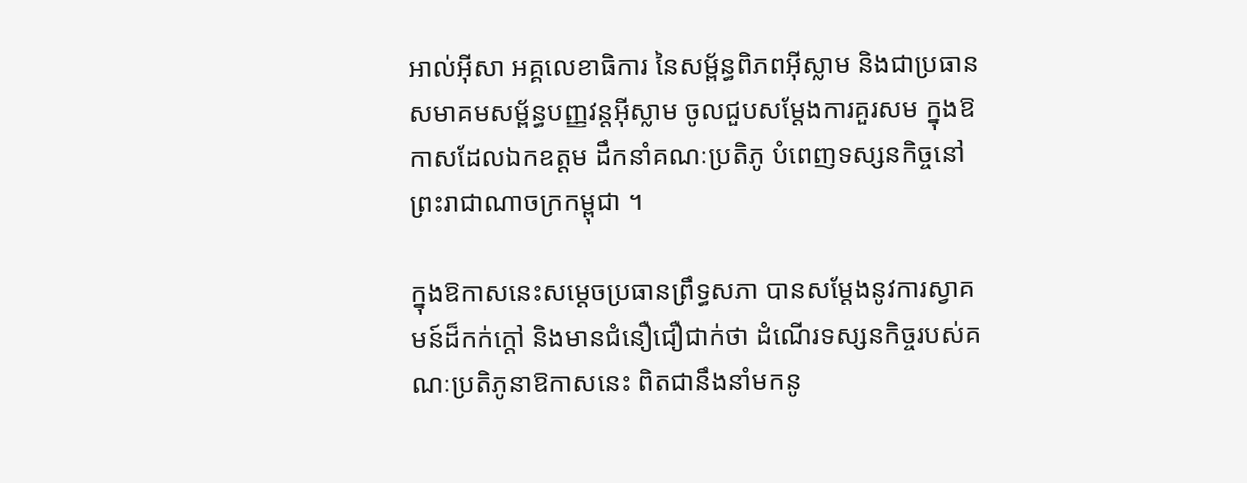អាល់អ៊ីសា អគ្គលេខាធិការ នៃសម្ព័ន្ធពិភពអ៊ីស្លាម និងជាប្រធានសមាគមសម្ព័ន្ធបញ្ញវន្តអ៊ីស្លាម ចូលជួបសម្តែងការគួរសម ក្នុងឱកាសដែលឯកឧត្តម ដឹកនាំគណៈប្រតិភូ បំពេញទស្សនកិច្ចនៅព្រះរាជាណាចក្រកម្ពុជា ។

ក្នុងឱកាសនេះសម្តេចប្រធានព្រឹទ្ធសភា បានសម្តែងនូវការស្វាគមន៍ដ៏កក់ក្តៅ និងមានជំនឿជឿជាក់ថា ដំណើរទស្សនកិច្ចរបស់គណៈប្រតិភូនាឱកាសនេះ ពិតជានឹងនាំមកនូ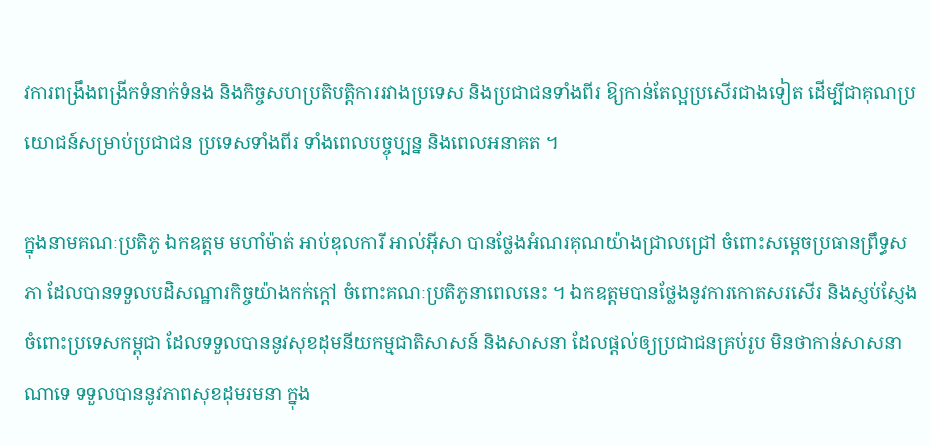វការពង្រឹងពង្រីកទំនាក់ទំនង និងកិច្ចសហប្រតិបត្តិការរវាងប្រទេស និងប្រជាជនទាំងពីរ ឱ្យកាន់តែល្អប្រសើរជាងទៀត ដើម្បីជាគុណប្រយោជន៍សម្រាប់ប្រជាជន ប្រទេសទាំងពីរ ទាំងពេលបច្ចុប្បន្ន និងពេលអនាគត ។

ក្នុងនាមគណៈប្រតិភូ ឯកឧត្តម មហាំម៉ាត់ អាប់ឌុលការី អាល់អ៊ីសា បានថ្លែងអំណរគុណយ៉ាងជ្រាលជ្រៅ ចំពោះសម្តេចប្រធានព្រឹទ្ធសភា ដែលបានទទួលបដិសណ្ឋារកិច្ចយ៉ាងកក់ក្តៅ ចំពោះគណៈប្រតិភូនាពេលនេះ ។ ឯកឧត្តមបានថ្លែងនូវការកោតសរសើរ និងស្ញប់ស្ញែង ចំពោះប្រទេសកម្ពុជា ដែលទទួលបាននូវសុខដុមនីយកម្មជាតិសាសន៍ និងសាសនា ដែលផ្តល់ឲ្យប្រជាជនគ្រប់រូប មិនថាកាន់សាសនាណាទេ ទទួលបាននូវភាពសុខដុមរមនា ក្នុង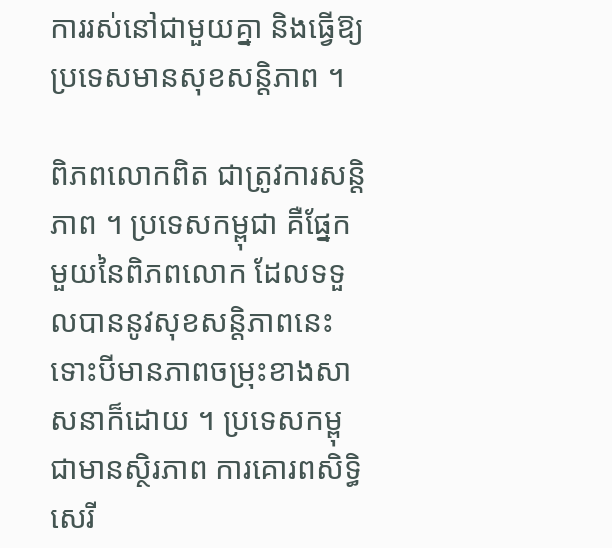ការរស់នៅជាមួយគ្នា និងធ្វើឱ្យប្រទេសមានសុខសន្តិភាព ។

ពិភពលោកពិត ជាត្រូវការសន្តិភាព ។ ប្រទេសកម្ពុជា គឺផ្នែកមួយនៃពិភពលោក ដែលទទួលបាននូវសុខសន្តិភាពនេះ ទោះបីមានភាពចម្រុះខាងសាសនាក៏ដោយ ។ ប្រទេសកម្ពុជាមានស្ថិរភាព ការគោរពសិទ្ធិសេរី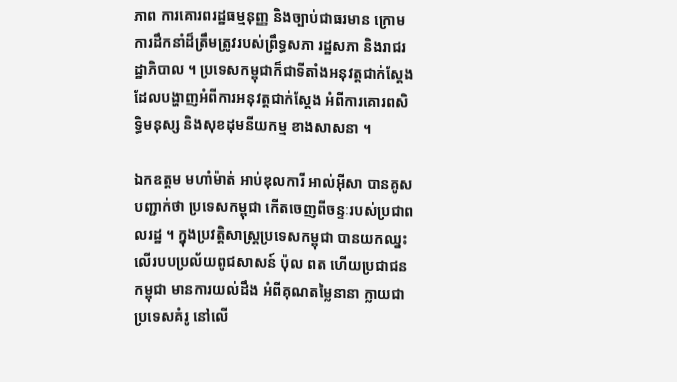ភាព ការគោរពរដ្ឋធម្មនុញ្ញ និងច្បាប់ជាធរមាន ក្រោមការដឹកនាំដ៏ត្រឹមត្រូវរបស់ព្រឹទ្ធសភា រដ្ឋសភា និងរាជរដ្ឋាភិបាល ។ ប្រទេសកម្ពុជាក៏ជាទីតាំងអនុវត្តជាក់ស្តែង ដែលបង្ហាញអំពីការអនុវត្តជាក់ស្តែង អំពីការគោរពសិទ្ធិមនុស្ស និងសុខដុមនីយកម្ម ខាងសាសនា ។

ឯកឧត្តម មហាំម៉ាត់ អាប់ឌុលការី អាល់អ៊ីសា បានគូសបញ្ជាក់ថា ប្រទេសកម្ពុជា កើតចេញពីចន្ទៈរបស់ប្រជាពលរដ្ឋ ។ ក្នុងប្រវត្តិសាស្ត្រប្រទេសកម្ពុជា បានយកឈ្នះលើរបបប្រល័យពូជសាសន៍ ប៉ុល ពត ហើយប្រជាជនកម្ពុជា មានការយល់ដឹង អំពីគុណតម្លៃនានា ក្លាយជាប្រទេសគំរូ នៅលើ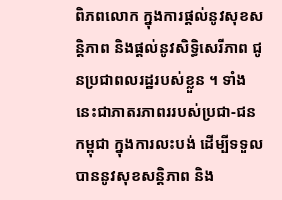ពិភពលោក ក្នុងការផ្តល់នូវសុខសន្តិភាព និងផ្តល់នូវសិទ្ធិសេរីភាព ជូនប្រជាពលរដ្ឋរបស់ខ្លួន ។ ទាំងនេះជាភាតរភាពររបស់ប្រជា-ជនកម្ពុជា ក្នុងការលះបង់ ដើម្បីទទួលបាននូវសុខសន្តិភាព និង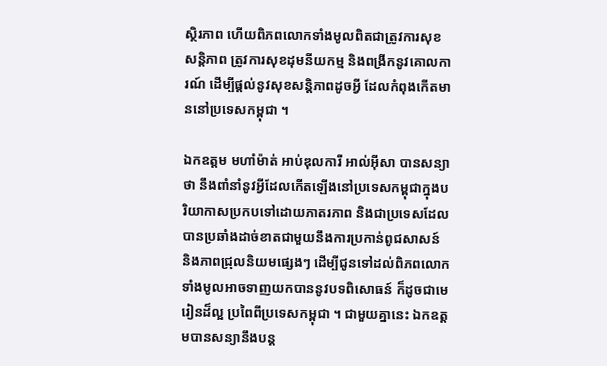ស្ថិរភាព ហើយពិភពលោកទាំងមូលពិតជាត្រូវការសុខសន្តិភាព ត្រូវការសុខដុមនីយកម្ម និងពង្រីកនូវគោលការណ៍ ដើម្បីផ្តល់នូវសុខសន្តិភាពដូចអ្វី ដែលកំពុងកើតមាននៅប្រទេសកម្ពុជា ។

ឯកឧត្តម មហាំម៉ាត់ អាប់ឌុលការី អាល់អ៊ីសា បានសន្យាថា នឹងពាំនាំនូវអ្វីដែលកើតឡើងនៅប្រទេសកម្ពុជាក្នុងបរិយាកាសប្រកបទៅដោយភាតរភាព និងជាប្រទេសដែលបានប្រឆាំងដាច់ខាតជាមួយនឹងការប្រកាន់ពូជសាសន៍ និងភាពជ្រុលនិយមផ្សេងៗ ដើម្បីជូនទៅដល់ពិភពលោកទាំងមូលអាចទាញយកបាននូវបទពិសោធន៍ ក៏ដូចជាមេរៀនដ៏ល្អ ប្រពៃពីប្រទេសកម្ពុជា ។ ជាមួយគ្នានេះ ឯកឧត្តមបានសន្យានឹងបន្ត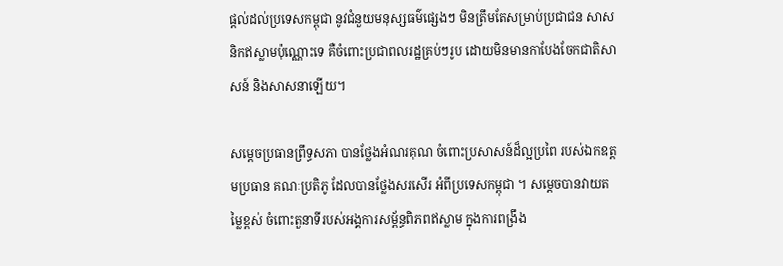ផ្តល់ដល់ប្រទេសកម្ពុជា នូវជំនួយមនុស្សធម៌ផ្សេងៗ មិនត្រឹមតែសម្រាប់ប្រជាជន សាសនិកឥស្លាមប៉ុណ្ណោះទេ គឺចំពោះប្រជាពលរដ្ឋគ្រប់ៗរូប ដោយមិនមានកាបែងចែកជាតិសាសន៍ និងសាសនាឡើយ។

សម្តេចប្រធានព្រឹទ្ធសភា បានថ្លែងអំណរគុណ ចំពោះប្រសាសន៍ដ៏ល្អប្រពៃ របស់ឯកឧត្តមប្រធាន គណៈប្រតិភូ ដែលបានថ្លែងសរសើរ អំពីប្រទេសកម្ពុជា ។ សម្តេចបានវាយតម្លៃខ្ពស់ ចំពោះតួនាទីរបស់អង្គការសម្ព័ន្ធពិភពឥស្លាម ក្នុងការពង្រឹង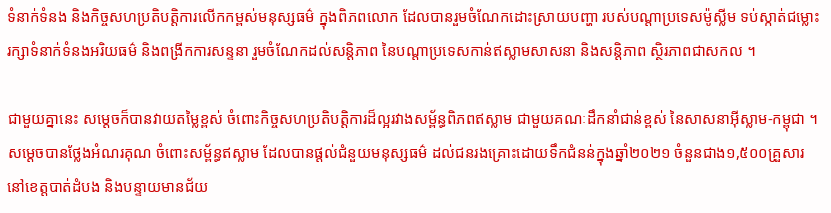ទំនាក់ទំនង និងកិច្ចសហប្រតិបត្តិការលើកកម្ពស់មនុស្សធម៌ ក្នុងពិភពលោក ដែលបានរួមចំណែកដោះស្រាយបញ្ហា របស់បណ្តាប្រទេសម៉ូស្លីម ទប់ស្កាត់ជម្លោះ រក្សាទំនាក់ទំនងអរិយធម៌ និងពង្រីកការសន្ទនា រួមចំណែកដល់សន្តិភាព នៃបណ្តាប្រទេសកាន់ឥស្លាមសាសនា និងសន្តិភាព ស្ថិរភាពជាសកល ។

ជាមួយគ្នានេះ សម្តេចក៏បានវាយតម្លៃខ្ពស់ ចំពោះកិច្ចសហប្រតិបត្តិការដ៏ល្អរវាងសម្ព័ន្ធពិភពឥស្លាម ជាមួយគណៈដឹកនាំជាន់ខ្ពស់ នៃសាសនាអ៊ីស្លាម-កម្ពុជា ។ សម្តេចបានថ្លែងអំណរគុណ ចំពោះសម្ព័ន្ធឥស្លាម ដែលបានផ្តល់ជំនួយមនុស្សធម៌ ដល់ជនរងគ្រោះដោយទឹកជំនន់ក្នុងឆ្នាំ២០២១ ចំនួនជាង១,៥០០គ្រួសារ នៅខេត្តបាត់ដំបង និងបន្ទាយមានជ័យ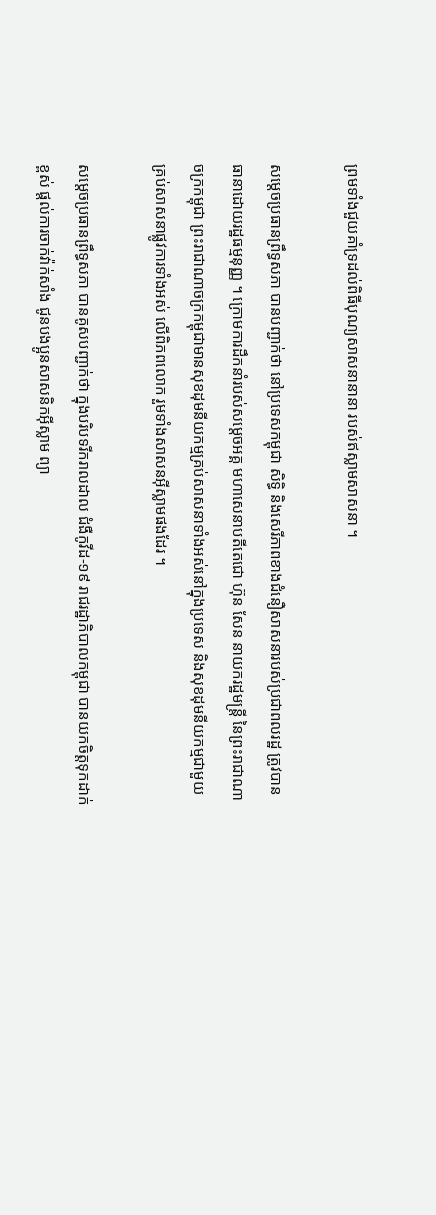ព្រមទាំងជួយគាំទ្រដល់ពិធីបុណ្យសាសនានានា របស់ឥស្លាមសាសនា ។

សម្តេចប្រធានព្រឹទ្ធសភា បានបញ្ជាក់ថា នៅប្រទេសកម្ពុជា សិទ្ធិ និងសេរីភាពខាងជំនឿសាសនារបស់ប្រជាពលរដ្ឋ ត្រូវបានធានាដោយរដ្ឋធម្មនុញ្ញ ។ ក្រោមការដឹកនាំរបស់សម្តេចអគ្គ មហាសេនាបតីតេជោ ហ៊ុន សែន នាយករដ្ឋមន្រ្តី នៃព្រះរាជាណាចក្រកម្ពុជា ព្រះរាជាណាចក្រកម្ពុជាមានសុខដុមនីយកម្មគ្រប់សាសនាទាំងអស់នៅក្នុងប្រទេស និងសុខដុមនីយកម្មជាមួយ គ្រប់សាសនាផ្លូវការទាំងអស់ លើពិភពលោក រួមទាំងសាសនអ៊ីស្លាមផងដែរ ។

សម្តេចប្រធានព្រឹទ្ធសភា បានគូសបញ្ជាក់ថា ក្នុងបរិបទរីករាលដាល ជំងឺកូវីដ-១៩ រាជរដ្ឋាភិបាលកម្ពុជា បានយកចិត្តទុកដាក់ខ្ពស់ ផ្តល់ការចាក់វ៉ាក់សាំង ជូនបងប្អូនសាសនិកអ៊ីស្លាម ព្យា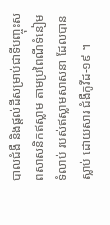បាលជំងឺ និងផ្តល់ដីសម្រាប់ជាទីបញ្ចុះសពសាសនិកឥស្លាម តាមប្រពៃណីទំនៀមទំលាប់ របស់ឥស្លាមសាសនា ដែលបានស្លាប់ ដោយសារ ជំងឺកូវីដ-១៩ ។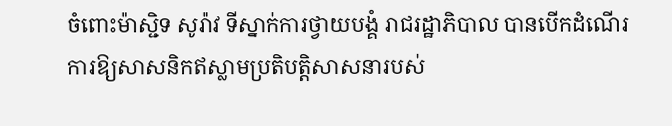ចំពោះម៉ាស្ជិទ សូរ៉ាវ ទីស្នាក់ការថ្វាយបង្គំ រាជរដ្ឋាភិបាល បានបើកដំណើរការឱ្យសាសនិកឥស្លាមប្រតិបត្តិសាសនារបស់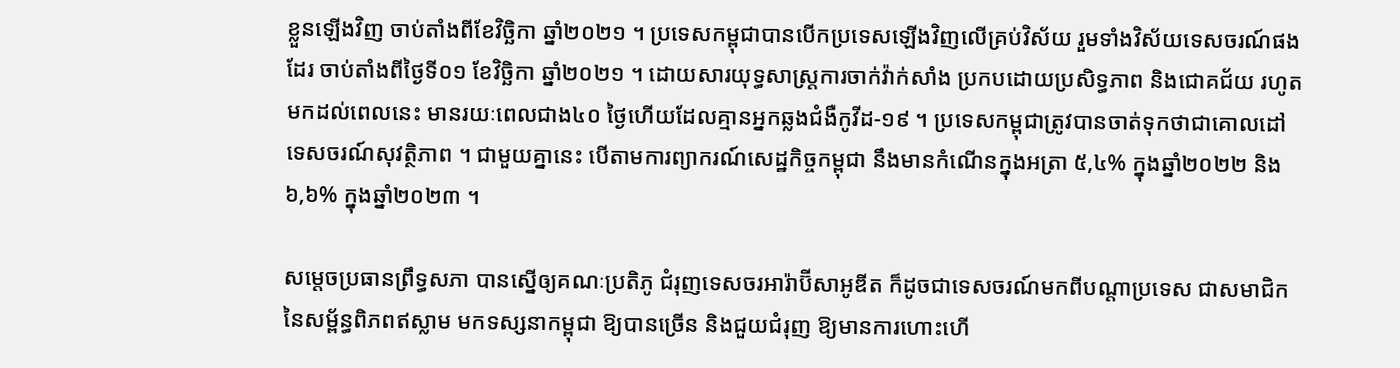ខ្លួនឡើងវិញ ចាប់តាំងពីខែវិច្ឆិកា ឆ្នាំ២០២១ ។ ប្រទេសកម្ពុជាបានបើកប្រទេសឡើងវិញលើគ្រប់វិស័យ រួមទាំងវិស័យទេសចរណ៍ផងដែរ ចាប់តាំងពីថ្ងៃទី០១ ខែវិច្ឆិកា ឆ្នាំ២០២១ ។ ដោយសារយុទ្ធសាស្រ្តការចាក់វ៉ាក់សាំង ប្រកបដោយប្រសិទ្ធភាព និងជោគជ័យ រហូតមកដល់ពេលនេះ មានរយៈពេលជាង៤០ ថ្ងៃហើយដែលគ្មានអ្នកឆ្លងជំងឺកូវីដ-១៩ ។ ប្រទេសកម្ពុជាត្រូវបានចាត់ទុកថាជាគោលដៅ ទេសចរណ៍សុវត្ថិភាព ។ ជាមួយគ្នានេះ បើតាមការព្យាករណ៍សេដ្ឋកិច្ចកម្ពុជា នឹងមានកំណើនក្នុងអត្រា ៥,៤% ក្នុងឆ្នាំ២០២២ និង ៦,៦% ក្នុងឆ្នាំ២០២៣ ។

សម្តេចប្រធានព្រឹទ្ធសភា បានស្នើឲ្យគណៈប្រតិភូ ជំរុញទេសចរអារ៉ាប៊ីសាអូឌីត ក៏ដូចជាទេសចរណ៍មកពីបណ្តាប្រទេស ជាសមាជិក នៃសម្ព័ន្ធពិភពឥស្លាម មកទស្សនាកម្ពុជា ឱ្យបានច្រើន និងជួយជំរុញ ឱ្យមានការហោះហើ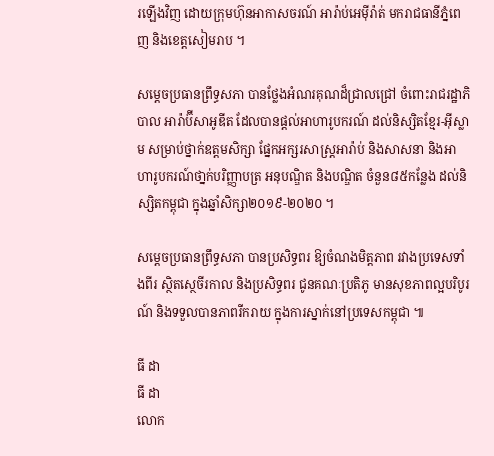រឡើងវិញ ដោយក្រុមហ៊ុនអាកាសចរណ៍ អារ៉ាប់អេម៉ីរ៉ាត់ មករាជធានីភ្នំពេញ និងខេត្តសៀមរាប ។

សម្តេចប្រធានព្រឹទ្ធសភា បានថ្លែងអំណរគុណដ៏ជ្រាលជ្រៅ ចំពោះរាជរដ្ឋាភិបាល អារ៉ាប៊ីសាអូឌីត ដែលបានផ្តល់អាហារូបករណ៍ ដល់និស្សិតខ្មែរ-អ៊ីស្លាម សម្រាប់ថ្នាក់ឧត្តមសិក្សា ផ្នែកអក្សរសាស្រ្តអារ៉ាប់ និងសាសនា និងអាហារូបករណ៍ថា្នក់បរិញ្ញាបត្រ អនុបណ្ឌិត និងបណ្ឌិត ចំនួន៨៥កន្លែង ដល់និស្សិតកម្ពុជា ក្នុងឆ្នាំសិក្សា២០១៩-២០២០ ។

សម្តេចប្រធានព្រឹទ្ធសភា បានប្រសិទ្ធពរ ឱ្យចំណងមិត្តភាព រវាងប្រទេសទាំងពីរ ស្ថិតស្ថេចីរកាល និងប្រសិទ្ធពរ ជូនគណៈប្រតិភូ មានសុខភាពល្អបរិបូរណ៍ និងទទួលបានភាពរីករាយ ក្នុងការស្នាក់នៅប្រទេសកម្ពុជា ៕

ធី ដា
ធី ដា
លោក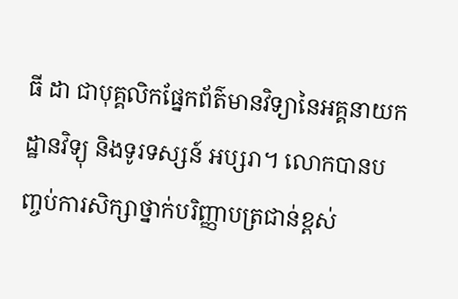ធី ដា ជាបុគ្គលិកផ្នែកព័ត៌មានវិទ្យានៃអគ្គនាយកដ្ឋានវិទ្យុ និងទូរទស្សន៍ អប្សរា។ លោកបានបញ្ចប់ការសិក្សាថ្នាក់បរិញ្ញាបត្រជាន់ខ្ពស់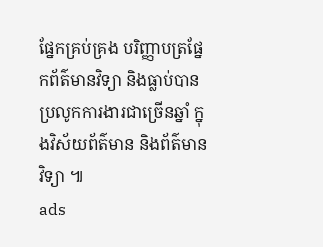ផ្នែកគ្រប់គ្រង បរិញ្ញាបត្រផ្នែកព័ត៌មានវិទ្យា និងធ្លាប់បានប្រលូកការងារជាច្រើនឆ្នាំ ក្នុងវិស័យព័ត៌មាន និងព័ត៌មានវិទ្យា ៕
ads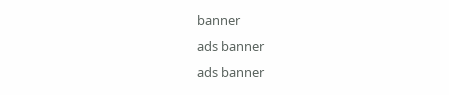banner
ads banner
ads banner